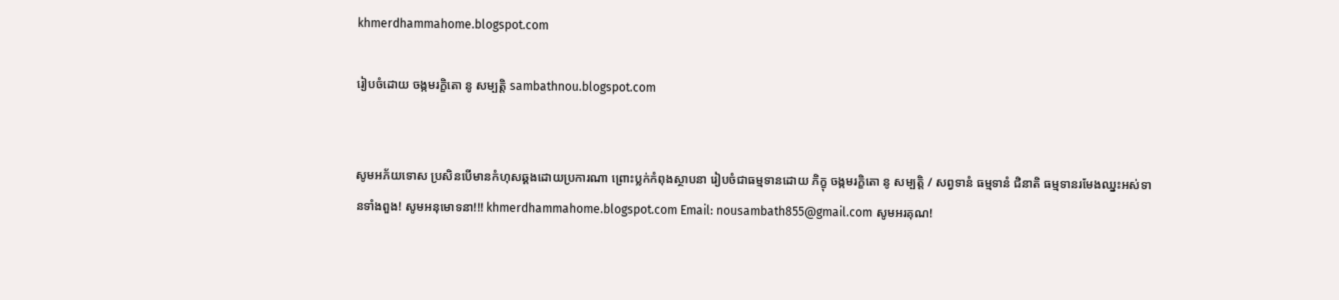khmerdhammahome.blogspot.com

រៀបចំដោយ ចង្កមរក្ខិតោ នូ សម្បត្តិ sambathnou.blogspot.com


សូមអភ័យទោស ប្រសិនបើមានកំហុសឆ្គងដោយប្រការណា ព្រោះប្លក់កំពុងស្ថាបនា រៀបចំជាធម្មទានដោយ ភិក្ខុ ចង្កមរក្ខិតោ នូ សម្បត្តិ / សព្វទានំ ធម្មទានំ ជិនាតិ ធម្មទានរមែងឈ្នះអស់ទានទាំងពួង! សូមអនុមោទនា!!! khmerdhammahome.blogspot.com Email: nousambath855@gmail.com សូមអរគុណ!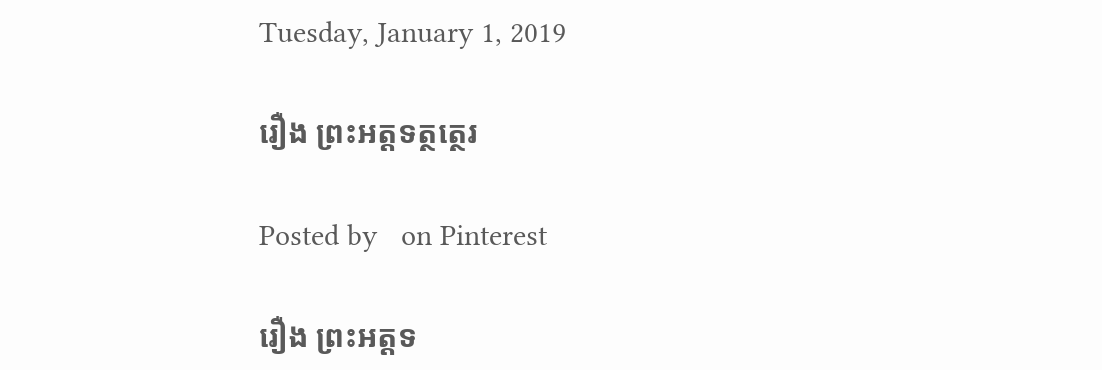Tuesday, January 1, 2019

រឿង ព្រះឣត្តទត្ថត្ថេរ

Posted by   on Pinterest

រឿង ព្រះឣត្តទ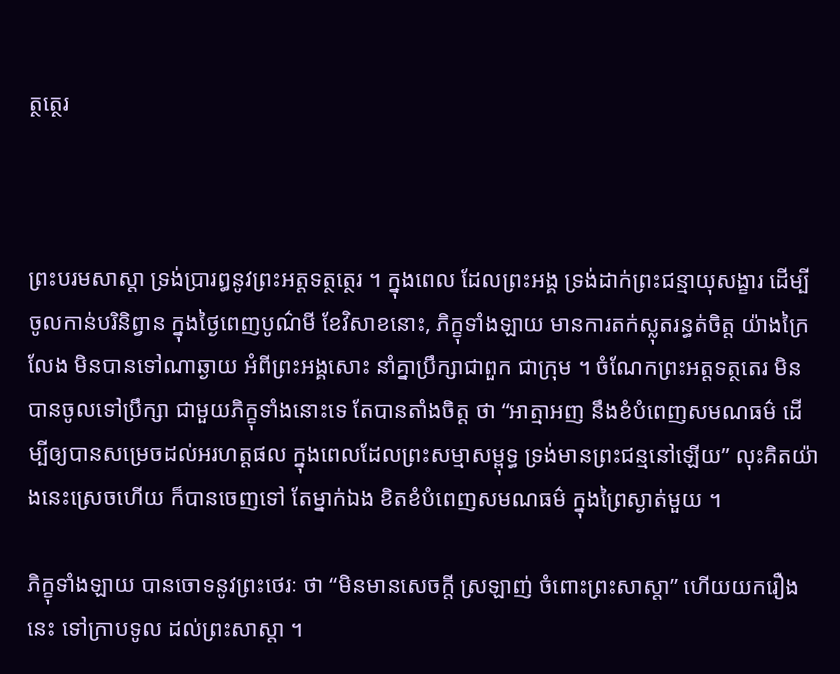ត្ថត្ថេរ



ព្រះបរមសាស្តា ទ្រង់ប្រារឰនូវព្រះឣត្តទត្ថត្ថេរ ។ ក្នុងពេល ដែលព្រះឣង្គ ទ្រង់ដាក់ព្រះជន្មាយុសង្ខារ ដើម្បីចូលកាន់បរិនិព្វាន ក្នុងថ្ងៃពេញបូណ៌មី ខែវិសាខនោះ, ភិក្ខុទាំងឡាយ មានការតក់ស្លុតរន្ធត់ចិត្ត យ៉ាងក្រៃលែង មិនបានទៅណាឆ្ងាយ ឣំពីព្រះឣង្គសោះ នាំគ្នាប្រឹក្សាជាពួក ជាក្រុម ។ ចំណែកព្រះឣត្តទត្ថតេរ មិនបានចូលទៅប្រឹក្សា ជាមួយភិក្ខុទាំងនោះទេ តែបានតាំងចិត្ត ថា “ឣាត្មាឣញ នឹងខំបំពេញសមណធម៌ ដើម្បីឲ្យបានសម្រេចដល់ឣរហត្តផល ក្នុងពេលដែលព្រះសម្មាសម្ពុទ្ធ ទ្រង់មានព្រះជន្មនៅឡើយ” លុះគិតយ៉ាងនេះស្រេចហើយ ក៏បានចេញទៅ តែម្នាក់ឯង ខិតខំបំពេញសមណធម៌ ក្នុងព្រៃស្ងាត់មួយ ។

ភិក្ខុទាំងឡាយ បានចោទនូវព្រះថេរៈ ថា “មិនមានសេចក្តី ស្រឡាញ់ ចំពោះព្រះសាស្តា” ហើយយករឿងនេះ ទៅក្រាបទូល ដល់ព្រះសាស្តា ។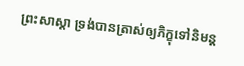ព្រះសាស្តា ទ្រង់បានត្រាស់ឲ្យភិក្ខុទៅនិមន្ត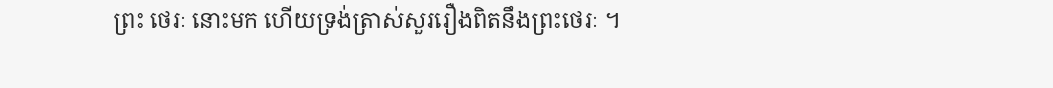ព្រះ ថេរៈ នោះមក ហើយទ្រង់ត្រាស់សួររឿងពិតនឹងព្រះថេរៈ ។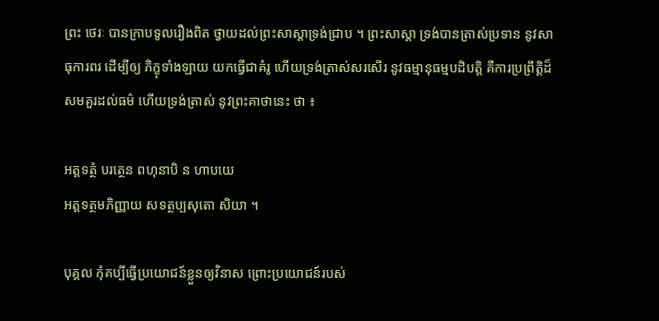ព្រះ ថេរៈ បានក្រាបទូលរឿងពិត ថ្វាយដល់ព្រះសាស្តាទ្រង់ជ្រាប ។ ព្រះសាស្តា ទ្រង់បានត្រាស់ប្រទាន នូវសាធុការពរ ដើម្បីឲ្យ ភិក្ខុទាំងឡាយ យកធ្វើជាគំរូ ហើយទ្រង់ត្រាស់សរសើរ នូវធម្មានុធម្មបដិបត្តិ គឺការប្រព្រឹត្តិដ៏សមគួរដល់ធម៌ ហើយទ្រង់ត្រាស់ នូវព្រះគាថានេះ ថា ៖

ឣត្តទត្ថំ បរត្ថេន ពហុនាបិ ន ហាបយេ
ឣត្តទត្ថមភិញ្ញាយ សទត្ថប្បសុតោ សិយា ។

បុគ្គល កុំគប្បីធ្វើប្រយោជន៍ខ្លួនឲ្យវិនាស ព្រោះប្រយោជន៍របស់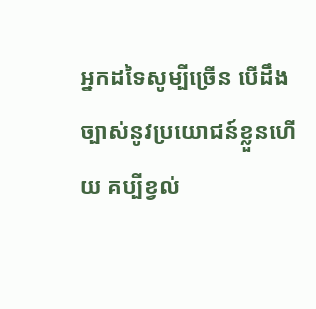ឣ្នកដទៃសូម្បីច្រើន បើដឹងច្បាស់នូវប្រយោជន៍ខ្លួនហើយ គប្បីខ្វល់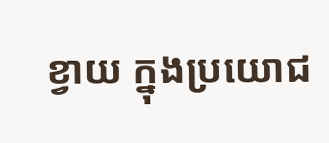ខ្វាយ ក្នុងប្រយោជ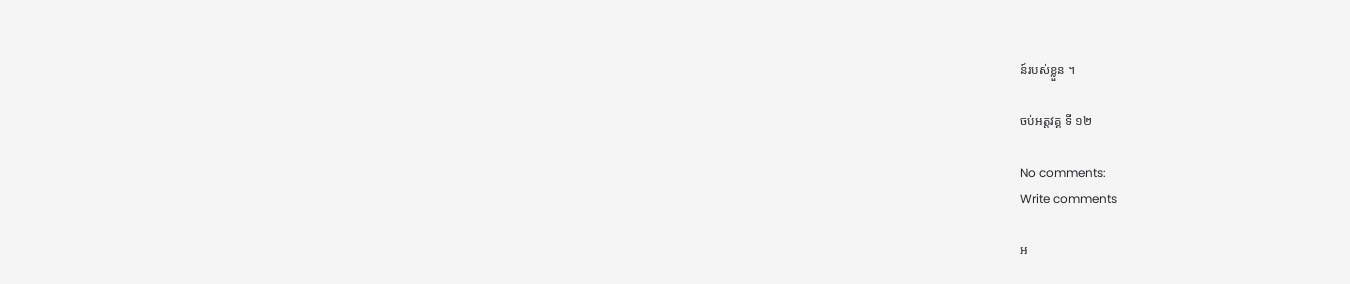ន៍របស់ខ្លួន ។

ចប់ឣត្តវគ្គ ទី ១២

No comments:
Write comments

អ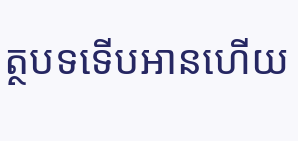ត្ថបទទើបអានហើយ